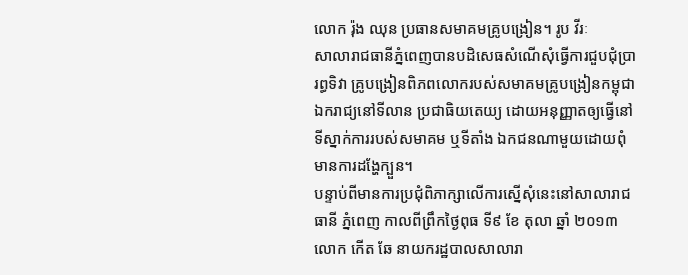លោក រ៉ុង ឈុន ប្រធានសមាគមគ្រូបង្រៀន។ រូប វីរៈ
សាលារាជធានីភ្នំពេញបានបដិសេធសំណើសុំធ្វើការជួបជុំប្រារព្ធទិវា គ្រូបង្រៀនពិភពលោករបស់សមាគមគ្រូបង្រៀនកម្ពុជាឯករាជ្យនៅទីលាន ប្រជាធិយតេយ្យ ដោយអនុញ្ញាតឲ្យធ្វើនៅទីស្នាក់ការរបស់សមាគម ឬទីតាំង ឯកជនណាមួយដោយពុំមានការដង្ហែក្បួន។
បន្ទាប់ពីមានការប្រជុំពិភាក្សាលើការស្នើសុំនេះនៅសាលារាជធានី ភ្នំពេញ កាលពីព្រឹកថ្ងៃពុធ ទី៩ ខែ តុលា ឆ្នាំ ២០១៣ លោក កើត ឆែ នាយករដ្ឋបាលសាលារា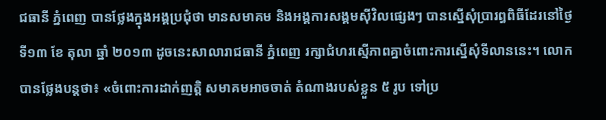ជធានី ភ្នំពេញ បានថ្លែងក្នុងអង្គប្រជុំថា មានសមាគម និងអង្គការសង្គមស៊ីវិលផ្សេងៗ បានស្នើសុំប្រារព្ធពិធីដែរនៅថ្ងៃ ទី១៣ ខែ តុលា ឆ្នាំ ២០១៣ ដូចនេះសាលារាជធានី ភ្នំពេញ រក្សាជំហរស្មើភាពគ្នាចំពោះការស្នើសុំទីលាននេះ។ លោកបានថ្លែងបន្តថា៖ «ចំពោះការដាក់ញត្តិ សមាគមអាចចាត់ តំណាងរបស់ខ្លួន ៥ រូប ទៅប្រ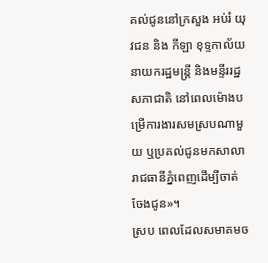គល់ជូននៅក្រសួង អប់រំ យុវជន និង កីឡា ខុទ្ទកាល័យនាយករដ្ឋមន្រ្តី និងមន្ទីររដ្ឋសភាជាតិ នៅពេលម៉ោងបម្រើការងារសមស្របណាមួយ ឬប្រគល់ជូនមកសាលារាជធានីភ្នំពេញដើម្បីចាត់ចែងជូន»។
ស្រប ពេលដែលសមាគមច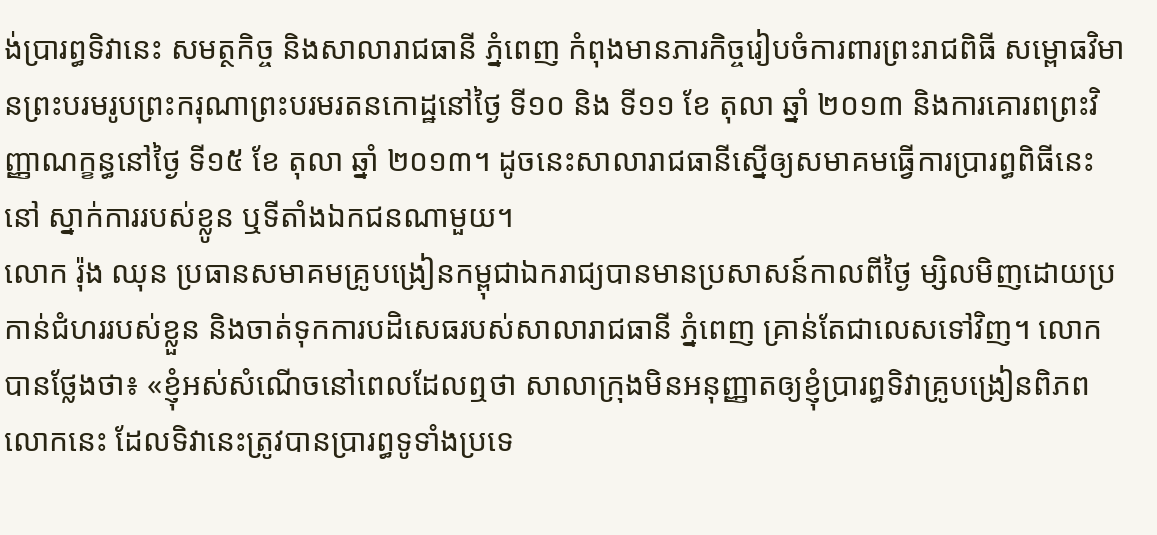ង់ប្រារព្ធទិវានេះ សមត្ថកិច្ច និងសាលារាជធានី ភ្នំពេញ កំពុងមានភារកិច្ចរៀបចំការពារព្រះរាជពិធី សម្ពោធវិមានព្រះបរមរូបព្រះករុណាព្រះបរមរតនកោដ្ឋនៅថ្ងៃ ទី១០ និង ទី១១ ខែ តុលា ឆ្នាំ ២០១៣ និងការគោរពព្រះវិញ្ញាណក្ខន្ធនៅថ្ងៃ ទី១៥ ខែ តុលា ឆ្នាំ ២០១៣។ ដូចនេះសាលារាជធានីស្នើឲ្យសមាគមធ្វើការប្រារព្ធពិធីនេះនៅ ស្នាក់ការរបស់ខ្លូន ឬទីតាំងឯកជនណាមួយ។
លោក រ៉ុង ឈុន ប្រធានសមាគមគ្រូបង្រៀនកម្ពុជាឯករាជ្យបានមានប្រសាសន៍កាលពីថ្ងៃ ម្សិលមិញដោយប្រកាន់ជំហររបស់ខ្លួន និងចាត់ទុកការបដិសេធរបស់សាលារាជធានី ភ្នំពេញ គ្រាន់តែជាលេសទៅវិញ។ លោកបានថ្លែងថា៖ «ខ្ញុំអស់សំណើចនៅពេលដែលឮថា សាលាក្រុងមិនអនុញ្ញាតឲ្យខ្ញុំប្រារព្ធទិវាគ្រូបង្រៀនពិភពលោកនេះ ដែលទិវានេះត្រូវបានប្រារព្ធទូទាំងប្រទេ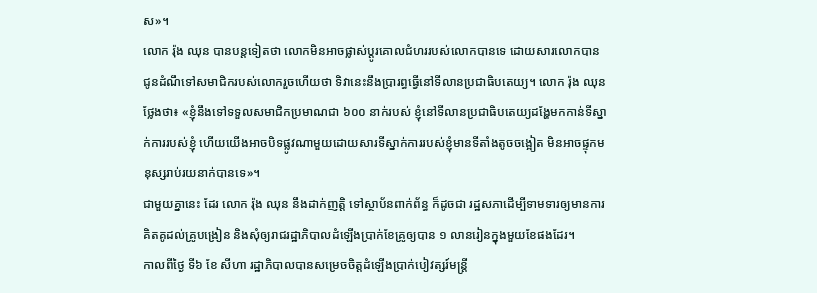ស»។
លោក រ៉ុង ឈុន បានបន្តទៀតថា លោកមិនអាចផ្លាស់ប្តូរគោលជំហររបស់លោកបានទេ ដោយសារលោកបានជូនដំណឹទៅសមាជិករបស់លោករួចហើយថា ទិវានេះនឹងប្រារព្ធធ្វើនៅទីលានប្រជាធិបតេយ្យ។ លោក រ៉ុង ឈុន ថ្លែងថា៖ «ខ្ញុំនឹងទៅទទួលសមាជិកប្រមាណជា ៦០០ នាក់របស់ ខ្ញុំនៅទីលានប្រជាធិបតេយ្យដង្ហែមកកាន់ទីស្នាក់ការរបស់ខ្ញុំ ហើយយើងអាចបិទផ្លូវណាមួយដោយសារទីស្នាក់ការរបស់ខ្ញុំមានទីតាំងតូចចង្អៀត មិនអាចផ្ទុកមនុស្សរាប់រយនាក់បានទេ»។
ជាមួយគ្នានេះ ដែរ លោក រ៉ុង ឈុន នឹងដាក់ញត្តិ ទៅស្ថាប័នពាក់ព័ន្ធ ក៏ដូចជា រដ្ឋសភាដើម្បីទាមទារឲ្យមានការគិតគូដល់គ្រូបង្រៀន និងសុំឲ្យរាជរដ្ឋាភិបាលដំឡើងប្រាក់ខែគ្រូឲ្យបាន ១ លានរៀនក្នុងមួយខែផងដែរ។
កាលពីថ្ងៃ ទី៦ ខែ សីហា រដ្ឋាភិបាលបានសម្រេចចិត្តដំឡើងប្រាក់បៀវត្សរ៍មន្ត្រី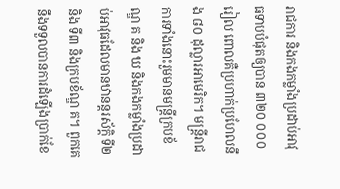រាជការ និងកងកម្លាំងប្រដាប់អាវុធទាបបំផុតឲ្យបាន ៣២០ ០០០ រៀល ពោលគឺប្រហាក់ប្រហែលនឹង ៨០ ដុល្លារអាមេរិក។ មន្ត្រីរាជការទាំងនោះរួមមានមន្ត្រីក្របខ័ណ្ឌ គ និង ឃ និងកងកម្លាំងប្រដាប់អាវុធដែលមានឋានន្តរស័ក្តិ ទី២ និង ទី៣ និងក្របខ័ណ្ឌ គ។ ពួកគេនឹងទទួលបានការដំឡើងប្រាក់ខែ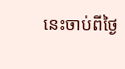នេះចាប់ពីថ្ងៃ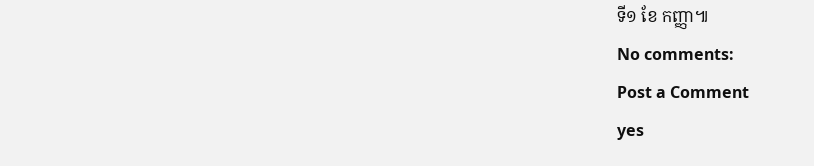ទី១ ខែ កញ្ញា៕
No comments:
Post a Comment
yes